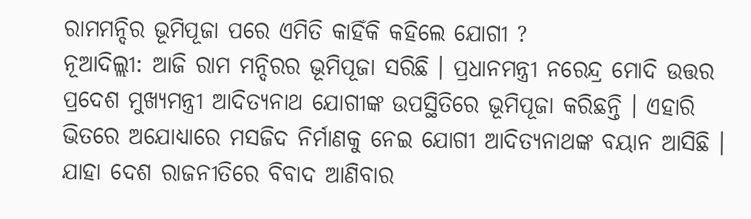ରାମମନ୍ଦିର ଭୂମିପୂଜା ପରେ ଏମିତି କାହିଁକି କହିଲେ ଯୋଗୀ ?
ନୂଆଦିଲ୍ଲୀ: ଆଜି ରାମ ମନ୍ଦିରର ଭୂମିପୂଜା ସରିଛି । ପ୍ରଧାନମନ୍ତ୍ରୀ ନରେନ୍ଦ୍ର ମୋଦି ଉତ୍ତର ପ୍ରଦେଶ ମୁଖ୍ୟମନ୍ତ୍ରୀ ଆଦିତ୍ୟନାଥ ଯୋଗୀଙ୍କ ଉପସ୍ଥିତିରେ ଭୂମିପୂଜା କରିଛନ୍ତି । ଏହାରି ଭିତରେ ଅଯୋଧ୍ୟାରେ ମସଜିଦ ନିର୍ମାଣକୁ ନେଇ ଯୋଗୀ ଆଦିତ୍ୟନାଥଙ୍କ ବୟାନ ଆସିଛି । ଯାହା ଦେଶ ରାଜନୀତିରେ ବିବାଦ ଆଣିବାର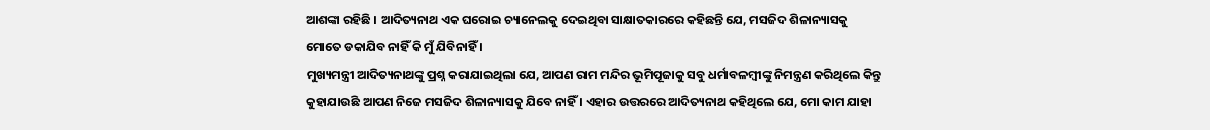ଆଶଙ୍କା ରହିଛି । ଆଦିତ୍ୟନାଥ ଏକ ଘରୋଇ ଚ୍ୟାନେଲକୁ ଦେଇଥିବା ସାକ୍ଷାତକାରରେ କହିଛନ୍ତି ଯେ, ମସଜିଦ ଶିଳାନ୍ୟାସକୁ ମୋତେ ଡକାଯିବ ନାହିଁ କି ମୁଁ ଯିବିନାହିଁ ।
ମୁଖ୍ୟମନ୍ତ୍ରୀ ଆଦିତ୍ୟନାଥଙ୍କୁ ପ୍ରଶ୍ନ କରାଯାଇଥିଲା ଯେ, ଆପଣ ରାମ ମନ୍ଦିର ଭୂମିପୂଜାକୁ ସବୁ ଧର୍ମାବଳମ୍ବୀଙ୍କୁ ନିମନ୍ତ୍ରଣ କରିଥିଲେ କିନ୍ତୁ କୁହାଯାଉଛି ଆପଣ ନିଜେ ମସଜିଦ ଶିଳାନ୍ୟାସକୁ ଯିବେ ନାହିଁ । ଏହାର ଉତ୍ତରରେ ଆଦିତ୍ୟନାଥ କହିଥିଲେ ଯେ, ମୋ କାମ ଯାହା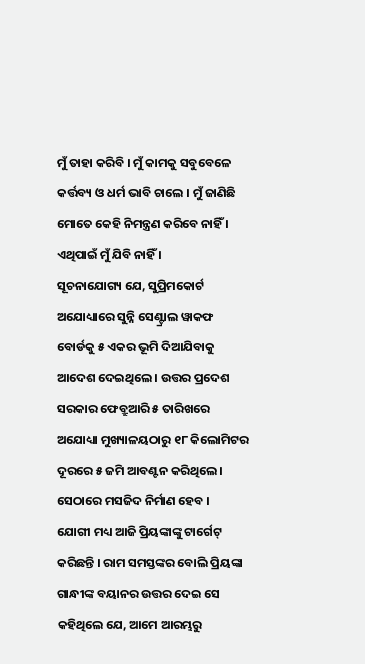ମୁଁ ତାହା କରିବି । ମୁଁ କାମକୁ ସବୁବେଳେ କର୍ତ୍ତବ୍ୟ ଓ ଧର୍ମ ଭାବି ଚାଲେ । ମୁଁ ଜାଣିଛି ମୋତେ କେହି ନିମନ୍ତ୍ରଣ କରିବେ ନାହିଁ । ଏଥିପାଇଁ ମୁଁ ଯିବି ନାହିଁ ।
ସୂଚନାଯୋଗ୍ୟ ଯେ, ସୁପ୍ରିମକୋର୍ଟ ଅଯୋଧ୍ୟାରେ ସୁନ୍ନି ସେଣ୍ଟ୍ରାଲ ୱାକଫ ବୋର୍ଡକୁ ୫ ଏକର ଭୂମି ଦିଆଯିବାକୁ ଆଦେଶ ଦେଇଥିଲେ । ଉତ୍ତର ପ୍ରଦେଶ ସରକାର ଫେବ୍ରୁଆରି ୫ ତାରିଖରେ ଅଯୋଧ୍ୟା ମୁଖ୍ୟାଳୟଠାରୁ ୧୮ କିଲୋମିଟର ଦୂରରେ ୫ ଜମି ଆବଣ୍ଟନ କରିଥିଲେ । ସେଠାରେ ମସଜିଦ ନିର୍ମାଣ ହେବ ।
ଯୋଗୀ ମଧ୍ୟ ଆଜି ପ୍ରିୟଙ୍କାଙ୍କୁ ଟାର୍ଗେଟ୍ କରିଛନ୍ତି । ରାମ ସମସ୍ତଙ୍କର ବୋଲି ପ୍ରିୟଙ୍କା ଗାନ୍ଧୀଙ୍କ ବୟାନର ଉତ୍ତର ଦେଇ ସେ କହିଥିଲେ ଯେ, ଆମେ ଆରମ୍ଭରୁ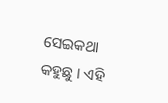ସେଇକଥା କହୁଛୁ । ଏହି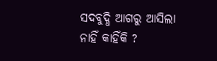ସଦବୁଦ୍ଧି ଆଗରୁ ଆସିଲା ନାହିଁ କାହିଁକି ?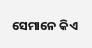ସେମାନେ କିଏ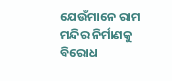ଯେଉଁମାନେ ରାମ ମନ୍ଦିର ନିର୍ମାଣକୁ ବିରୋଧ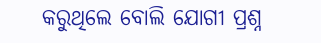କରୁଥିଲେ ବୋଲି ଯୋଗୀ ପ୍ରଶ୍ନ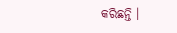କରିଛନ୍ତି ।